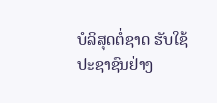ບໍລິສຸດຕໍ່ຊາດ ຮັບໃຊ້ປະຊາຊົນຢ່າງ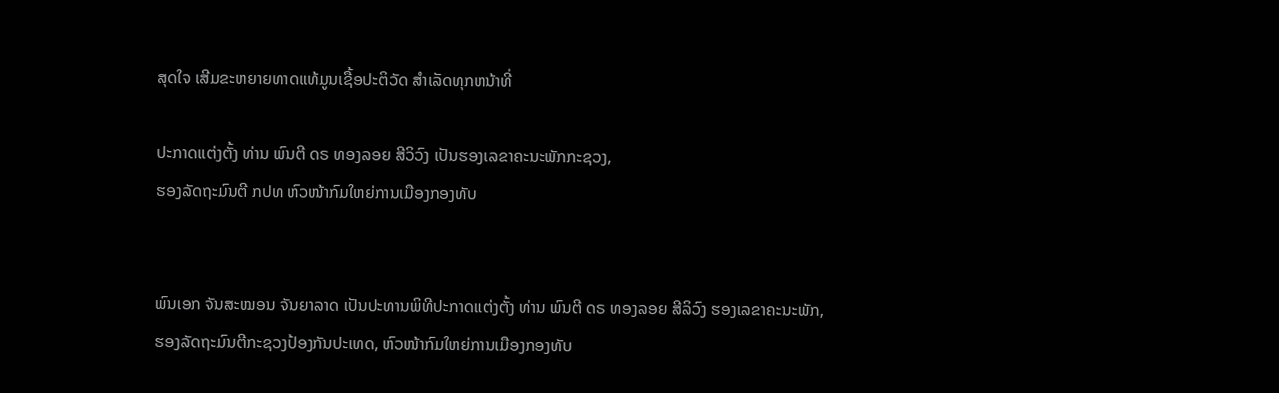ສຸດໃຈ ເສີມຂະຫຍາຍທາດແທ້ມູນເຊື້ອປະຕິວັດ ສໍາເລັດທຸກຫນ້າທີ່

ປະກາດແຕ່ງຕັ້ງ ທ່ານ ພົນຕີ ດຣ ທອງລອຍ ສີວິວົງ ເປັນຮອງເລຂາຄະນະພັກກະຊວງ,
ຮອງລັດຖະມົນຕີ ກປທ ຫົວໜ້າກົມໃຫຍ່ການເມືອງກອງທັບ


ພົນເອກ ຈັນສະໝອນ ຈັນຍາລາດ ເປັນປະທານພິທີປະກາດແຕ່ງຕັ້ງ ທ່ານ ພົນຕີ ດຣ ທອງລອຍ ສີລິວົງ ຮອງເລຂາຄະນະພັກ,
ຮອງລັດຖະມົນຕີກະຊວງປ້ອງກັນປະເທດ, ຫົວໜ້າກົມໃຫຍ່ການເມືອງກອງທັບ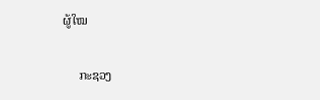ຜູ້ໃໝ

     ກະຊວງ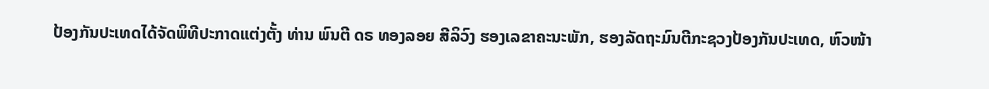ປ້ອງກັນປະເທດໄດ້ຈັດພິທີປະກາດແຕ່ງຕັ້ງ ທ່ານ ພົນຕີ ດຣ ທອງລອຍ ສີລິວົງ ຮອງເລຂາຄະນະພັກ, ຮອງລັດຖະມົນຕີກະຊວງປ້ອງກັນປະເທດ, ຫົວໜ້າ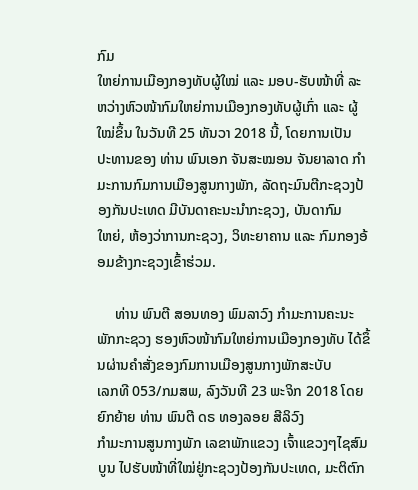ກົມ
ໃຫຍ່ການເມືອງກອງທັບຜູ້ໃໝ່ ແລະ ມອບ-ຮັບໜ້າທີ່ ລະຫວ່າງຫົວໜ້າກົມໃຫຍ່ການເມືອງກອງທັບຜູ້ເກົ່າ ແລະ ຜູ້ໃໝ່ຂຶ້ນ ໃນວັນທີ 25 ທັນວາ 2018 ນີ້, ໂດຍການເປັນ
ປະທານຂອງ ທ່ານ ພົນເອກ ຈັນສະໝອນ ຈັນຍາລາດ ກຳມະການກົມການເມືອງສູນກາງພັກ, ລັດຖະມົນຕີກະຊວງປ້ອງກັນປະເທດ ມີບັນດາຄະນະນຳກະຊວງ, ບັນດາກົມ
ໃຫຍ່, ຫ້ອງວ່າການກະຊວງ, ວິທະຍາຄານ ແລະ ກົມກອງອ້ອມຂ້າງກະຊວງເຂົ້າຮ່ວມ.

     ທ່ານ ພົນຕີ ສອນທອງ ພົມລາວົງ ກຳມະການຄະນະພັກກະຊວງ ຮອງຫົວໜ້າກົມໃຫຍ່ການເມືອງກອງທັບ ໄດ້ຂຶ້ນຜ່ານຄຳສັ່ງຂອງກົມການເມືອງສູນກາງພັກສະບັບ
ເລກທີ 053/ກມສພ, ລົງວັນທີ 23 ພະຈິກ 2018 ໂດຍຍົກຍ້າຍ ທ່ານ ພົນຕີ ດຣ ທອງລອຍ ສີລິວົງ
ກຳມະການສູນກາງພັກ ເລຂາພັກແຂວງ ເຈົ້າແຂວງໆໄຊສົມບູນ ໄປຮັບໜ້າທີ່ໃໝ່ຢູ່ກະຊວງປ້ອງກັນປະເທດ, ມະຕິຕົກ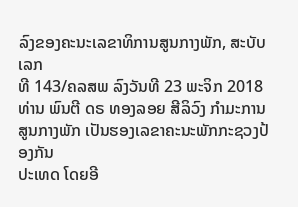ລົງຂອງຄະນະເລຂາທິການສູນກາງພັກ, ສະບັບເລກ
ທີ 143/ຄລສພ ລົງວັນທີ 23 ພະຈິກ 2018 ທ່ານ ພົນຕີ ດຣ ທອງລອຍ ສີລິວົງ ກຳມະການສູນກາງພັກ ເປັນຮອງເລຂາຄະນະພັກກະຊວງປ້ອງກັນ
ປະເທດ ໂດຍອີ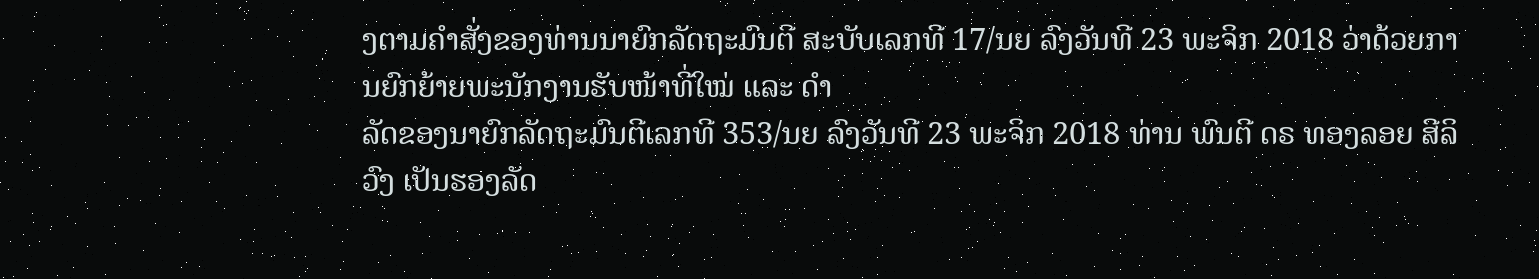ງຕາມຄຳສັ່ງຂອງທ່ານນາຍົກລັດຖະມົນຕີ ສະບັບເລກທີ 17/ນຍ ລົງວັນທີ 23 ພະຈິກ 2018 ວ່າດ້ວຍການຍົກຍ້າຍພະນັກງານຮັບໜ້າທີ່ໃໝ່ ແລະ ດຳ
ລັດຂອງນາຍົກລັດຖະມົນຕີເລກທີ 353/ນຍ ລົງວັນທີ 23 ພະຈິກ 2018 ທ່ານ ພົນຕີ ດຣ ທອງລອຍ ສີລິວົງ ເປັນຮອງລັດ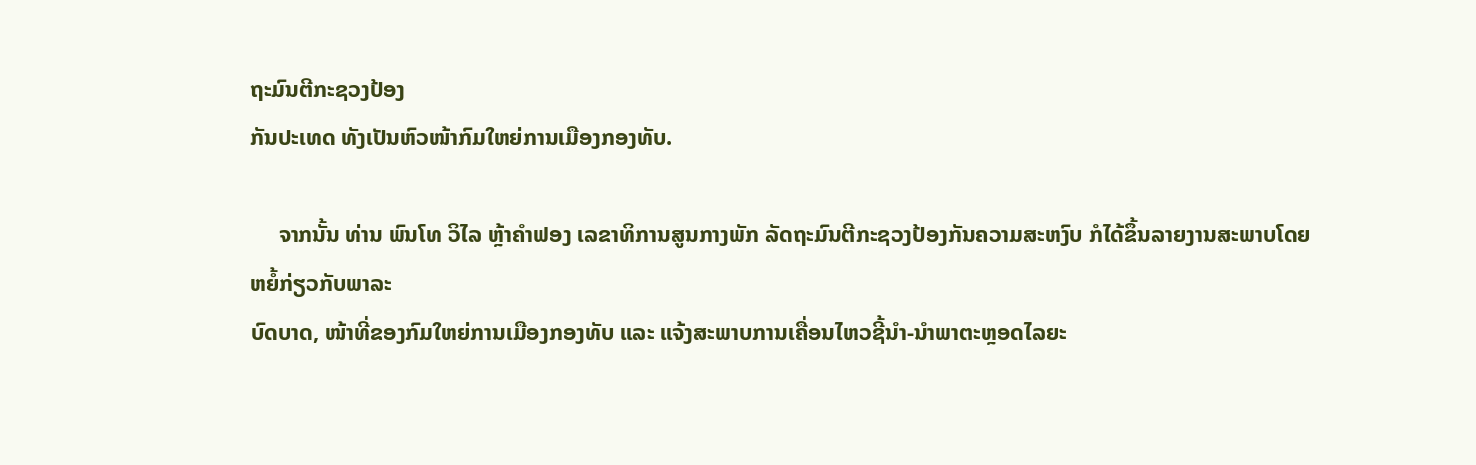ຖະມົນຕີກະຊວງປ້ອງ
ກັນປະເທດ ທັງເປັນຫົວໜ້າກົມໃຫຍ່ການເມືອງກອງທັບ.

     ຈາກນັ້ນ ທ່ານ ພົນໂທ ວິໄລ ຫຼ້າຄຳຟອງ ເລຂາທິການສູນກາງພັກ ລັດຖະມົນຕີກະຊວງປ້ອງກັນຄວາມສະຫງົບ ກໍໄດ້ຂຶ້ນລາຍງານສະພາບໂດຍຫຍໍ້ກ່ຽວກັບພາລະ
ບົດບາດ, ໜ້າທີ່ຂອງກົມໃຫຍ່ການເມືອງກອງທັບ ແລະ ແຈ້ງສະພາບການເຄື່ອນໄຫວຊີ້ນຳ-ນຳພາຕະຫຼອດໄລຍະ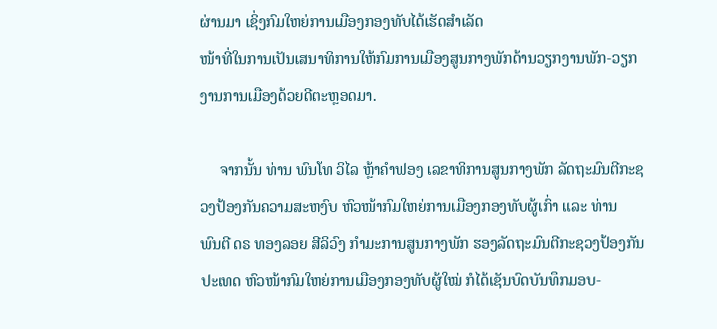ຜ່ານມາ ເຊິ່ງກົມໃຫຍ່ການເມືອງກອງທັບໄດ້ເຮັດສຳເລັດ
ໜ້າທີ່ໃນການເປັນເສນາທິການໃຫ້ກົມການເມືອງສູນກາງພັກດ້ານວຽກງານພັກ-ວຽກງານການເມືອງດ້ວຍດີຕະຫຼອດມາ.

     ຈາກນັ້ນ ທ່ານ ພົນໂທ ວິໄລ ຫຼ້າຄຳຟອງ ເລຂາທິການສູນກາງພັກ ລັດຖະມົນຕີກະຊວງປ້ອງກັນຄວາມສະຫງົບ ຫົວໜ້າກົມໃຫຍ່ການເມືອງກອງທັບຜູ້ເກົ່າ ແລະ ທ່ານ
ພົນຕີ ດຣ ທອງລອຍ ສີລິວົງ ກຳມະການສູນກາງພັກ ຮອງລັດຖະມົນຕີກະຊວງປ້ອງກັນປະເທດ ຫົວໜ້າກົມໃຫຍ່ການເມືອງກອງທັບຜູ້ໃໝ່ ກໍໄດ້ເຊັນບົດບັນທຶກມອບ-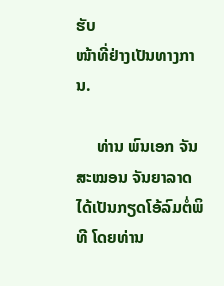ຮັບ
ໜ້າທີ່ຢ່າງເປັນທາງການ.

     ທ່ານ ພົນເອກ ຈັນສະໝອນ ຈັນຍາລາດ ໄດ້ເປັນກຽດໂອ້ລົມຕໍ່ພິທີ ໂດຍທ່ານ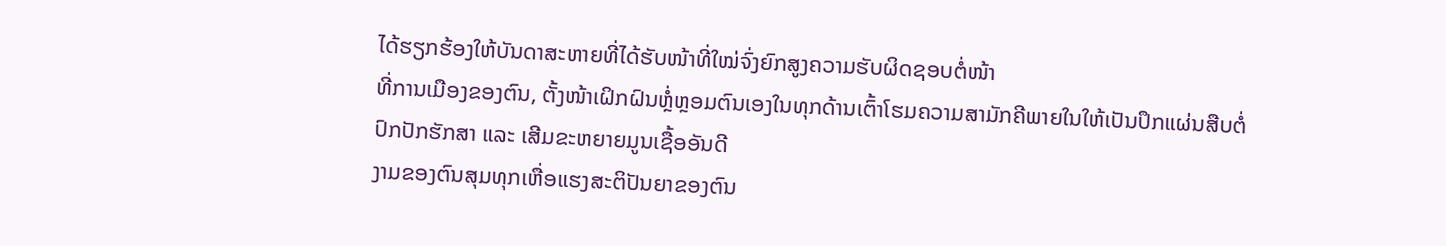ໄດ້ຮຽກຮ້ອງໃຫ້ບັນດາສະຫາຍທີ່ໄດ້ຮັບໜ້າທີ່ໃໝ່ຈົ່ງຍົກສູງຄວາມຮັບຜິດຊອບຕໍ່ໜ້າ
ທີ່ການເມືອງຂອງຕົນ, ຕັ້ງໜ້າເຝິກຝົນຫຼໍ່ຫຼອມຕົນເອງໃນທຸກດ້ານເຕົ້າໂຮມຄວາມສາມັກຄີພາຍໃນໃຫ້ເປັນປຶກແຜ່ນສືບຕໍ່ປົກປັກຮັກສາ ແລະ ເສີມຂະຫຍາຍມູນເຊື້ອອັນດີ
ງາມຂອງຕົນສຸມທຸກເຫື່ອແຮງສະຕິປັນຍາຂອງຕົນ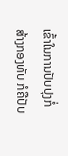ເຂົ້າໃນການປັບປຸງກໍ່ສ້າງກອງທັບ ກໍຄືປັບ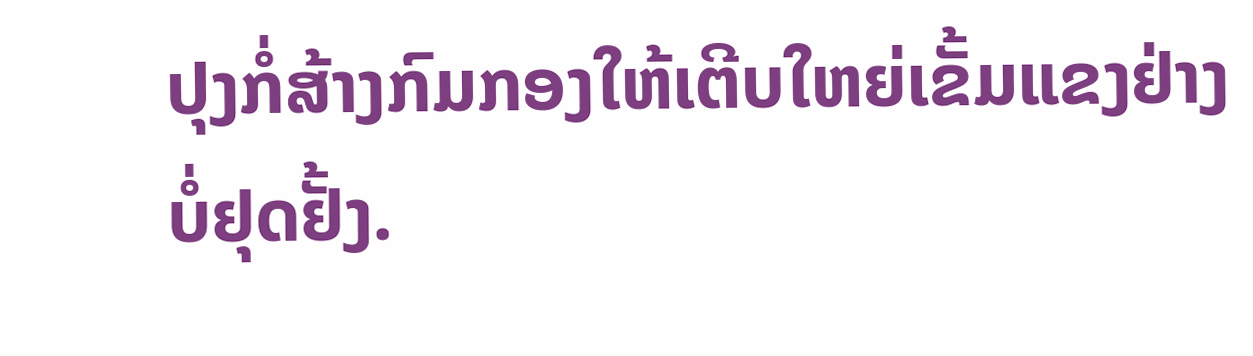ປຸງກໍ່ສ້າງກົມກອງໃຫ້ເຕີບໃຫຍ່ເຂັ້ມແຂງຢ່າງບໍ່ຢຸດຢັ້ງ.